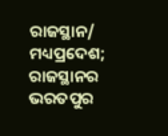ରାଜସ୍ଥାନ/ ମଧ୍ୟପ୍ରଦେଶ; ରାଜସ୍ଥାନର ଭରତପୁର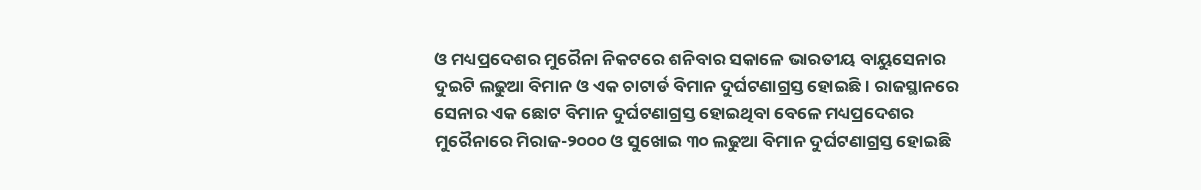ଓ ମଧ୍ୟପ୍ରଦେଶର ମୁରୈନା ନିକଟରେ ଶନିବାର ସକାଳେ ଭାରତୀୟ ବାୟୁସେନାର ଦୁଇଟି ଲଢୁଆ ବିମାନ ଓ ଏକ ଚାଟାର୍ଡ ବିମାନ ଦୁର୍ଘଟଣାଗ୍ରସ୍ତ ହୋଇଛି। ରାଜସ୍ଥାନରେ ସେନାର ଏକ ଛୋଟ ବିମାନ ଦୁର୍ଘଟଣାଗ୍ରସ୍ତ ହୋଇଥିବା ବେଳେ ମଧ୍ୟପ୍ରଦେଶର ମୁରୈନାରେ ମିରାଜ-୨୦୦୦ ଓ ସୁଖୋଇ ୩୦ ଲଢୁଆ ବିମାନ ଦୁର୍ଘଟଣାଗ୍ରସ୍ତ ହୋଇଛି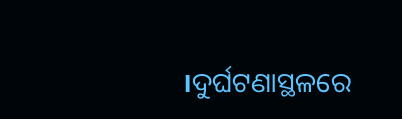।ଦୁର୍ଘଟଣାସ୍ଥଳରେ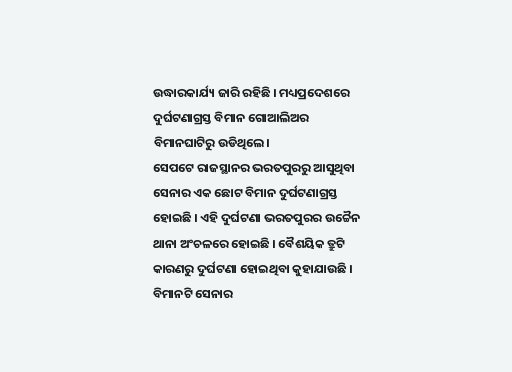ଉଦ୍ଧାରକାର୍ଯ୍ୟ ଜାରି ରହିଛି । ମଧ୍ୟପ୍ରଦେଶରେ ଦୁର୍ଘଟଣାଗ୍ରସ୍ତ ବିମାନ ଗୋଆଲିଅର ବିମାନଘାଟିରୁ ଉଡିଥିଲେ।
ସେପଟେ ରାଜସ୍ଥାନର ଭରତପୁରରୁ ଆସୁଥିବା ସେନାର ଏକ ଛୋଟ ବିମାନ ଦୁର୍ଘଟଣାଗ୍ରସ୍ତ ହୋଇଛି । ଏହି ଦୁର୍ଘଟଣା ଭରତପୁରର ଉଚ୍ଚୈନ ଥାନା ଅଂଚଳରେ ହୋଇଛି । ବୈଶୟିକ ତ୍ରୁଟି କାରଣରୁ ଦୁର୍ଘଟଣା ହୋଇଥିବା କୁହାଯାଉଛି । ବିମାନଟି ସେନାର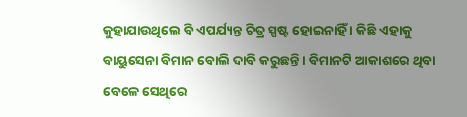କୁହାଯାଉଥିଲେ ବି ଏପର୍ଯ୍ୟନ୍ତ ଚିତ୍ର ସ୍ପଷ୍ଟ ହୋଇନାହିଁ । କିଛି ଏହାକୁ ବାୟୁସେନା ବିମାନ ବୋଲି ଦାବି କରୁଛନ୍ତି । ବିମାନଟି ଆକାଶରେ ଥିବା ବେଳେ ସେଥିରେ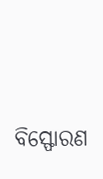ବିସ୍ଫୋରଣ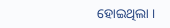ହୋଇଥିଲା ।